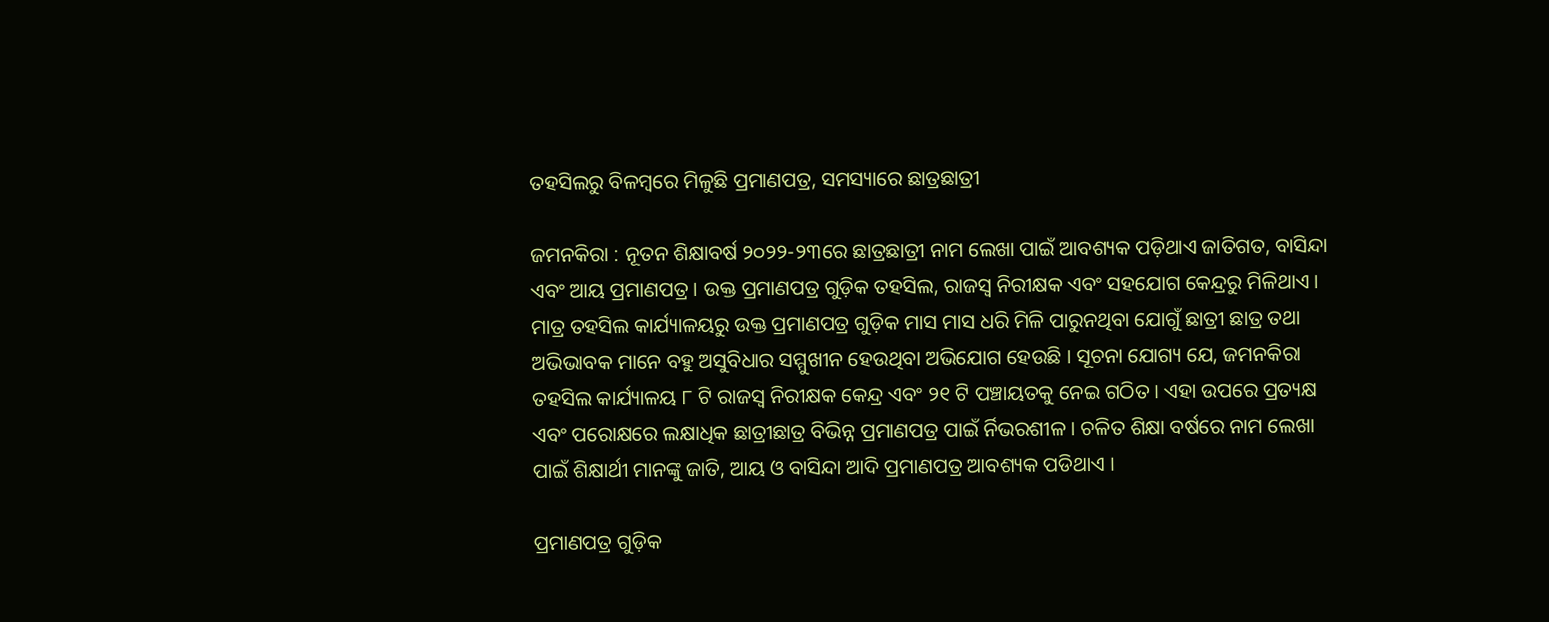ତହସିଲରୁ ବିଳମ୍ବରେ ମିଳୁଛି ପ୍ରମାଣପତ୍ର, ସମସ୍ୟାରେ ଛାତ୍ରଛାତ୍ରୀ

ଜମନକିରା : ନୂତନ ଶିକ୍ଷାବର୍ଷ ୨୦୨୨-୨୩ରେ ଛାତ୍ରଛାତ୍ରୀ ନାମ ଲେଖା ପାଇଁ ଆବଶ୍ୟକ ପଡ଼ିଥାଏ ଜାତିଗତ, ବାସିନ୍ଦା ଏବଂ ଆୟ ପ୍ରମାଣପତ୍ର । ଉକ୍ତ ପ୍ରମାଣପତ୍ର ଗୁଡ଼ିକ ତହସିଲ, ରାଜସ୍ୱ ନିରୀକ୍ଷକ ଏବଂ ସହଯୋଗ କେନ୍ଦ୍ରରୁ ମିଳିଥାଏ । ମାତ୍ର ତହସିଲ କାର୍ଯ୍ୟାଳୟରୁ ଉକ୍ତ ପ୍ରମାଣପତ୍ର ଗୁଡ଼ିକ ମାସ ମାସ ଧରି ମିଳି ପାରୁନଥିବା ଯୋଗୁଁ ଛାତ୍ରୀ ଛାତ୍ର ତଥା ଅଭିଭାବକ ମାନେ ବହୁ ଅସୁବିଧାର ସମ୍ମୁଖୀନ ହେଉଥିବା ଅଭିଯୋଗ ହେଉଛି । ସୂଚନା ଯୋଗ୍ୟ ଯେ, ଜମନକିରା ତହସିଲ କାର୍ଯ୍ୟାଳୟ ୮ ଟି ରାଜସ୍ୱ ନିରୀକ୍ଷକ କେନ୍ଦ୍ର ଏବଂ ୨୧ ଟି ପଞ୍ଚାୟତକୁ ନେଇ ଗଠିତ । ଏହା ଉପରେ ପ୍ରତ୍ୟକ୍ଷ ଏବଂ ପରୋକ୍ଷରେ ଲକ୍ଷାଧିକ ଛାତ୍ରୀଛାତ୍ର ବିଭିନ୍ନ ପ୍ରମାଣପତ୍ର ପାଇଁ ର୍ନିଭରଶୀଳ । ଚଳିତ ଶିକ୍ଷା ବର୍ଷରେ ନାମ ଲେଖା ପାଇଁ ଶିକ୍ଷାର୍ଥୀ ମାନଙ୍କୁ ଜାତି, ଆୟ ଓ ବାସିନ୍ଦା ଆଦି ପ୍ରମାଣପତ୍ର ଆବଶ୍ୟକ ପଡିଥାଏ ।

ପ୍ରମାଣପତ୍ର ଗୁଡ଼ିକ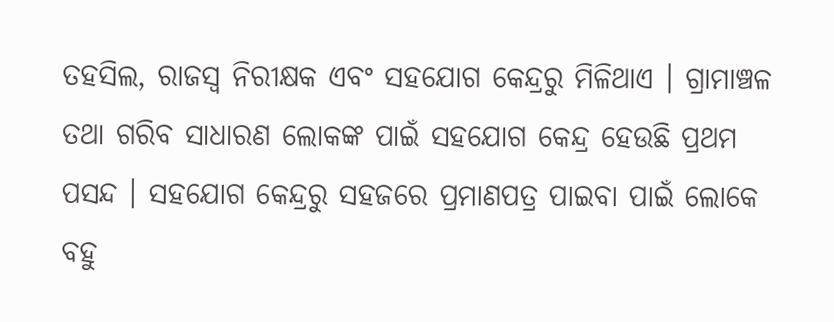ତହସିଲ, ରାଜସ୍ୱ ନିରୀକ୍ଷକ ଏବଂ ସହଯୋଗ କେନ୍ଦ୍ରରୁ ମିଳିଥାଏ । ଗ୍ରାମାଞ୍ଚଳ ତଥା ଗରିବ ସାଧାରଣ ଲୋକଙ୍କ ପାଇଁ ସହଯୋଗ କେନ୍ଦ୍ର ହେଉଛି ପ୍ରଥମ ପସନ୍ଦ । ସହଯୋଗ କେନ୍ଦ୍ରରୁ ସହଜରେ ପ୍ରମାଣପତ୍ର ପାଇବା ପାଇଁ ଲୋକେ ବହୁ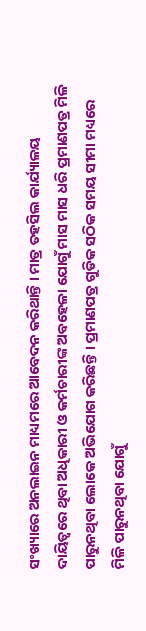ସଂଖ୍ୟାରେ ଅନଲାଇନ ମାଧ୍ୟମରେ ଆବେଦନ କରିଥାନ୍ତି । ମାତ୍ର ତହସିଲ କାର୍ଯ୍ୟାଳୟ ଦାୟିତ୍ୱରେ ଥିବା ଅଧିକାରୀ ଓ କର୍ମଚାରୀଙ୍କ ଅବହେଳା ଯୋଗୁଁ ମାସ ମାସ ଧରି ପ୍ରମାଣପତ୍ର ମିଳି ପାରୁନଥିବା ଲୋକେ ଅଭିଯୋଗ କରିଛନ୍ତି । ପ୍ରମାଣପତ୍ର ଗୁଡିକ ସଠିକ ସମୟ ସୀମା ମଧ୍ୟରେ ମିଳି ପାରୁନଥିବା ଯୋଗୁଁ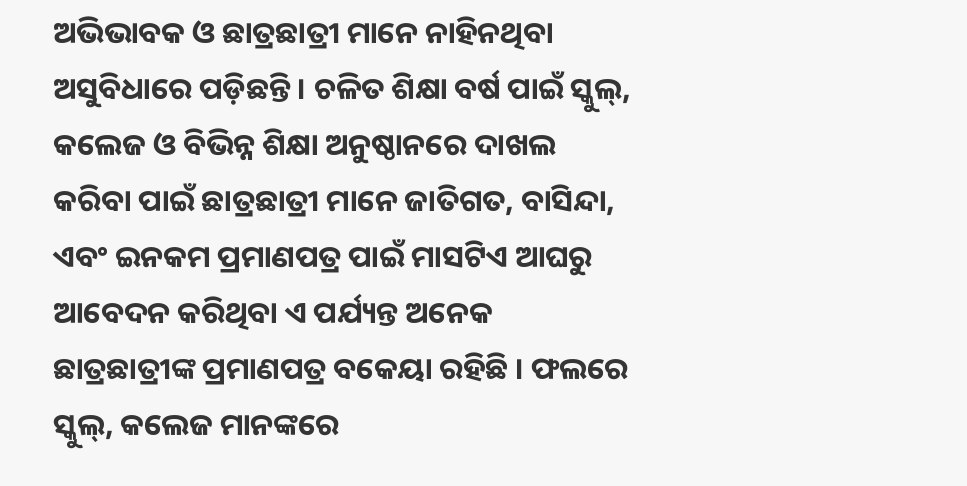ଅଭିଭାବକ ଓ ଛାତ୍ରଛାତ୍ରୀ ମାନେ ନାହିନଥିବା ଅସୁବିଧାରେ ପଡ଼ିଛନ୍ତି । ଚଳିତ ଶିକ୍ଷା ବର୍ଷ ପାଇଁ ସ୍କୁଲ୍‌, କଲେଜ ଓ ବିଭିନ୍ନ ଶିକ୍ଷା ଅନୁଷ୍ଠାନରେ ଦାଖଲ କରିବା ପାଇଁ ଛାତ୍ରଛାତ୍ରୀ ମାନେ ଜାତିଗତ, ବାସିନ୍ଦା, ଏବଂ ଇନକମ ପ୍ରମାଣପତ୍ର ପାଇଁ ମାସଟିଏ ଆଘରୁ ଆବେଦନ କରିଥିବା ଏ ପର୍ଯ୍ୟନ୍ତ ଅନେକ ଛାତ୍ରଛାତ୍ରୀଙ୍କ ପ୍ରମାଣପତ୍ର ବକେୟା ରହିଛି । ଫଲରେ ସ୍କୁଲ୍‌, କଲେଜ ମାନଙ୍କରେ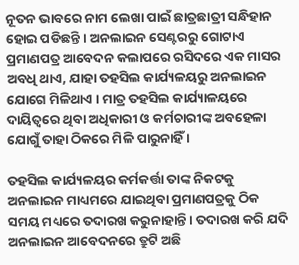ନୂତନ ଭାବରେ ନାମ ଲେଖା ପାଇଁ ଛାତ୍ରଛାତ୍ରୀ ସନ୍ଧିହାନ ହୋଇ ପଡିଛନ୍ତି । ଅନଲାଇନ ସେଣ୍ଟରରୁ ଗୋଟାଏ ପ୍ରମାଣପତ୍ର ଆବେଦନ କଲାପରେ ରସିଦରେ ଏକ ମାସର ଅବଧି ଥାଏ, ଯାହା ତହସିଲ କାର୍ଯ୍ୟଳୟରୁ ଅନଲାଇନ ଯୋଗେ ମିଳିଥାଏ । ମାତ୍ର ତହସିଲ କାର୍ଯ୍ୟାଳୟରେ ଦାୟିତ୍ୱରେ ଥିବା ଅଧିକାରୀ ଓ କର୍ମଚାରୀଙ୍କ ଅବହେଳା ଯୋଗୁଁ ତାହା ଠିକରେ ମିଳି ପାରୁନାହିଁ ।

ତହସିଲ କାର୍ଯ୍ୟଳୟର କର୍ମକର୍ତ୍ତା ତାଙ୍କ ନିକଟକୁ ଅନଲାଇନ ମାଧ୍ୟମରେ ଯାଇଥିବା ପ୍ରମାଣପତ୍ରକୁ ଠିକ ସମୟ ମଧ୍ୟରେ ତଦାରଖ କରୁନାହାନ୍ତି । ତଦାରଖ କରି ଯଦି ଅନଲାଇନ ଆବେଦନରେ ତ୍ରୁଟି ଅଛି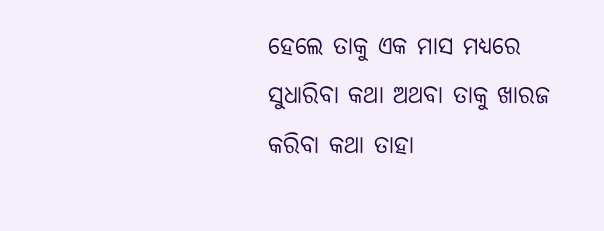ହେଲେ ତାକୁ ଏକ ମାସ ମଧ୍ୟରେ ସୁଧାରିବା କଥା ଅଥବା ତାକୁ ଖାରଜ କରିବା କଥା ତାହା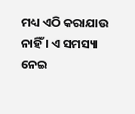ମଧ୍ୟ ଏଠି କରାଯାଉ ନାହିଁ । ଏ ସମସ୍ୟା ନେଇ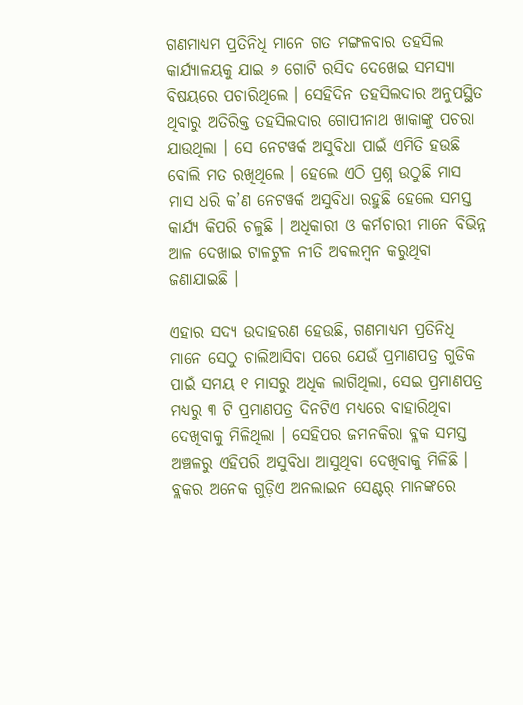ଗଣମାଧ୍ୟମ ପ୍ରତିନିଧି ମାନେ ଗତ ମଙ୍ଗଳବାର ତହସିଲ କାର୍ଯ୍ୟାଳୟକୁ ଯାଇ ୬ ଗୋଟି ରସିଦ ଦେଖେଇ ସମସ୍ୟା ବିଷୟରେ ପଚାରିଥିଲେ । ସେହିଦିନ ତହସିଲଦାର ଅନୁପସ୍ଥିତ ଥିବାରୁ ଅତିରିକ୍ତ ତହସିଲଦାର ଗୋପୀନାଥ ଖାକାଙ୍କୁ ପଚରା ଯାଉଥିଲା । ସେ ନେଟୱର୍କ ଅସୁବିଧା ପାଇଁ ଏମିତି ହଉଛି ବୋଲି ମତ ରଖିଥିଲେ । ହେଲେ ଏଠି ପ୍ରଶ୍ନ ଉଠୁଛି ମାସ ମାସ ଧରି କ’ଣ ନେଟୱର୍କ ଅସୁବିଧା ରହୁଛି ହେଲେ ସମସ୍ତ କାର୍ଯ୍ୟ କିପରି ଚଳୁଛି । ଅଧିକାରୀ ଓ କର୍ମଚାରୀ ମାନେ ବିଭିନ୍ନ ଆଳ ଦେଖାଇ ଟାଳଟୁଳ ନୀତି ଅବଲମ୍ବନ କରୁଥିବା ଜଣାଯାଇଛି ।

ଏହାର ସଦ୍ୟ ଉଦାହରଣ ହେଉଛି, ଗଣମାଧ୍ୟମ ପ୍ରତିନିଧି ମାନେ ସେଠୁ ଚାଲିଆସିବା ପରେ ଯେଉଁ ପ୍ରମାଣପତ୍ର ଗୁଡିକ ପାଇଁ ସମୟ ୧ ମାସରୁ ଅଧିକ ଲାଗିଥିଲା, ସେଇ ପ୍ରମାଣପତ୍ର ମଧ୍ୟରୁ ୩ ଟି ପ୍ରମାଣପତ୍ର ଦିନଟିଏ ମଧ୍ୟରେ ବାହାରିଥିବା ଦେଖିବାକୁ ମିଳିଥିଲା । ସେହିପର ଜମନକିରା ବ୍ଳକ ସମସ୍ତ ଅଞ୍ଚଳରୁ ଏହିପରି ଅସୁବିଧା ଆସୁଥିବା ଦେଖିବାକୁ ମିଳିଛି । ବ୍ଲକର ଅନେକ ଗୁଡ଼ିଏ ଅନଲାଇନ ସେଣ୍ଟର୍‌ ମାନଙ୍କରେ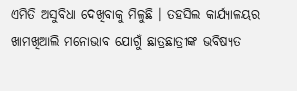ଏମିତି ଅସୁବିଧା ଦେଖିବାକୁ ମିଳୁଛି । ତହସିଲ କାର୍ଯ୍ୟାଳୟର ଖାମଖିଆଲି ମନୋଭାବ ଯୋଗୁଁ ଛାତ୍ରଛାତ୍ରୀଙ୍କ ଭବିଷ୍ୟତ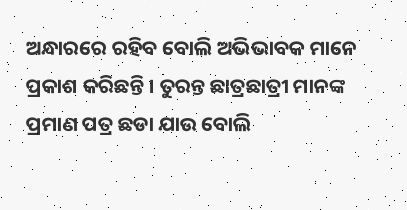ଅନ୍ଧାରରେ ରହିବ ବୋଲି ଅଭିଭାବକ ମାନେ ପ୍ରକାଶ କରିଛନ୍ତି । ତୁରନ୍ତ ଛାତ୍ରଛାତ୍ରୀ ମାନଙ୍କ ପ୍ରମାଣ ପତ୍ର ଛଡା ଯାଉ ବୋଲି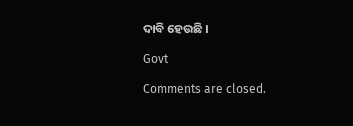ଦାବି ହେଉଛି ।

Govt

Comments are closed.